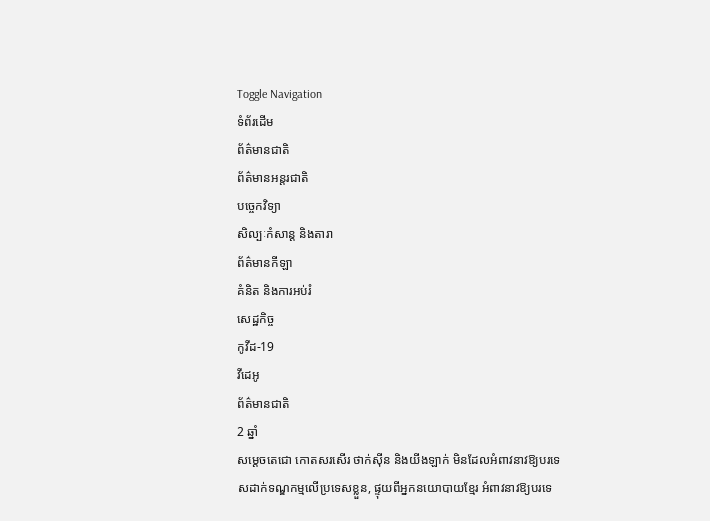Toggle Navigation
ទំព័រដើម
ព័ត៌មានជាតិ
ព័ត៌មានអន្តរជាតិ
បច្ចេកវិទ្យា
សិល្បៈកំសាន្ត និងតារា
ព័ត៌មានកីឡា
គំនិត និងការអប់រំ
សេដ្ឋកិច្ច
កូវីដ-19
វីដេអូ
ព័ត៌មានជាតិ
2 ឆ្នាំ
សម្ដេចតេជោ កោតសរសើរ ថាក់ស៊ីន និងយីងឡាក់ មិនដែលអំពាវនាវឱ្យបរទេសដាក់ទណ្ឌកម្មលើប្រទេសខ្លួន, ផ្ទុយពីអ្នកនយោបាយខ្មែរ អំពាវនាវឱ្យបរទេ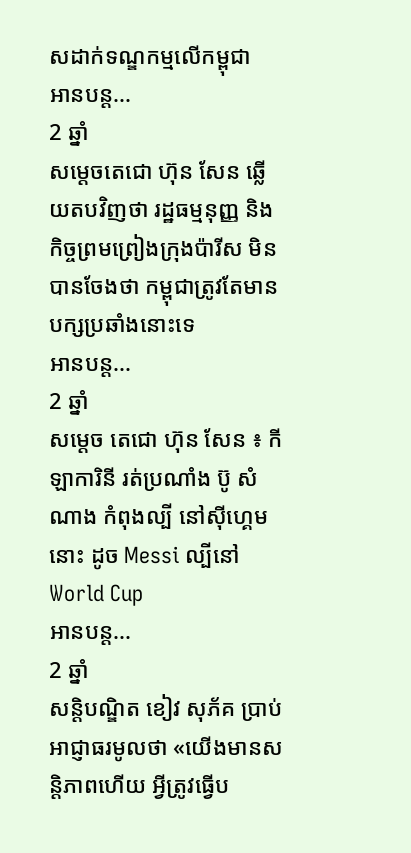សដាក់ទណ្ឌកម្មលើកម្ពុជា
អានបន្ត...
2 ឆ្នាំ
សម្តេចតេជោ ហ៊ុន សែន ឆ្លើយតបវិញថា រដ្ឋធម្មនុញ្ញ និងកិច្ចព្រមព្រៀងក្រុងប៉ារីស មិនបានចែងថា កម្ពុជាត្រូវតែមានបក្សប្រឆាំងនោះទេ
អានបន្ត...
2 ឆ្នាំ
សម្តេច តេជោ ហ៊ុន សែន ៖ កីឡាការិនី រត់ប្រណាំង ប៊ូ សំណាង កំពុងល្បី នៅស៊ីហ្គេមនោះ ដូច Messi ល្បីនៅ World Cup
អានបន្ត...
2 ឆ្នាំ
សន្ដិបណ្ឌិត ខៀវ សុភ័គ ប្រាប់អាជ្ញាធរមូលថា «យើងមានសន្ដិភាពហើយ អ្វីត្រូវធ្វើប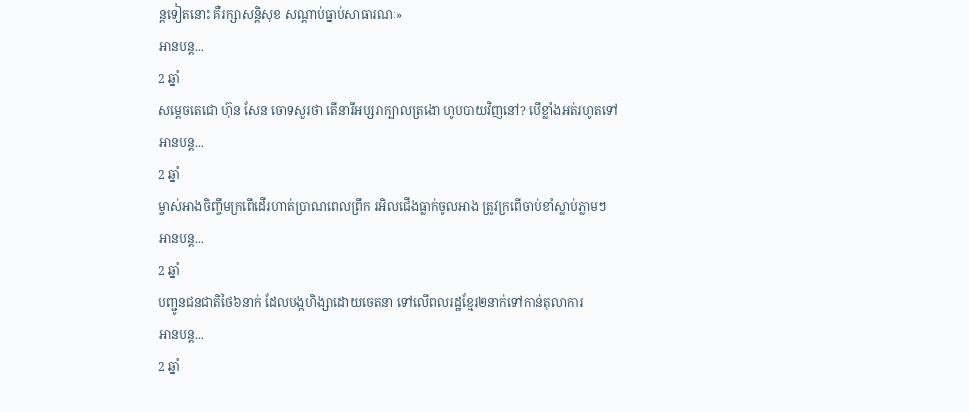ន្ដទៀតនោះ គឺរក្សាសន្ដិសុខ សណ្ដាប់ធ្នាប់សាធារណៈ»
អានបន្ត...
2 ឆ្នាំ
សម្តេចតេជោ ហ៊ុន សែន ចោទសួរថា តើនារីអប្សរាក្បាលត្រងោ ហូបបាយវិញនៅ? បើខ្លាំងអត់រហូតទៅ
អានបន្ត...
2 ឆ្នាំ
ម្ចាស់អាងចិញ្ចឹមក្រពើដើរហាត់ប្រាណពេលព្រឹក រអិលជើងធ្លាក់ចូលអាង ត្រូវក្រពើចាប់ខាំស្លាប់ភ្លាមៗ
អានបន្ត...
2 ឆ្នាំ
បញ្ជូនជនជាតិថៃ៦នាក់ ដែលបង្កហិង្សាដោយចេតនា ទៅលើពលរដ្ឋខ្មែរ២នាក់ទៅកាន់តុលាការ
អានបន្ត...
2 ឆ្នាំ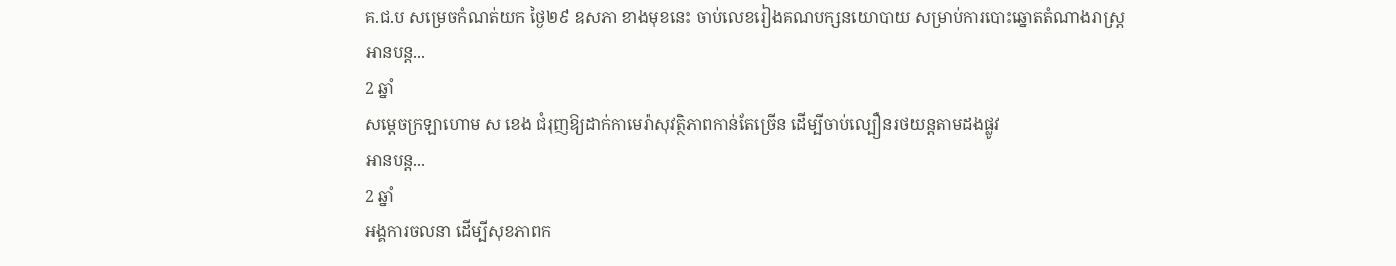គ.ជ.ប សម្រេចកំណត់យក ថ្ងៃ២៩ ឧសភា ខាងមុខនេះ ចាប់លេខរៀងគណបក្សនយោបាយ សម្រាប់ការបោះឆ្នោតតំណាងរាស្ដ្រ
អានបន្ត...
2 ឆ្នាំ
សម្ដេចក្រឡាហោម ស ខេង ជំរុញឱ្យដាក់កាមេរ៉ាសុវត្ថិភាពកាន់តែច្រើន ដើម្បីចាប់ល្បឿនរថយន្តតាមដងផ្លូវ
អានបន្ត...
2 ឆ្នាំ
អង្គការចលនា ដើម្បីសុខភាពក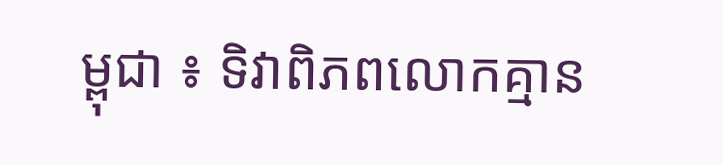ម្ពុជា ៖ ទិវាពិភពលោកគ្មាន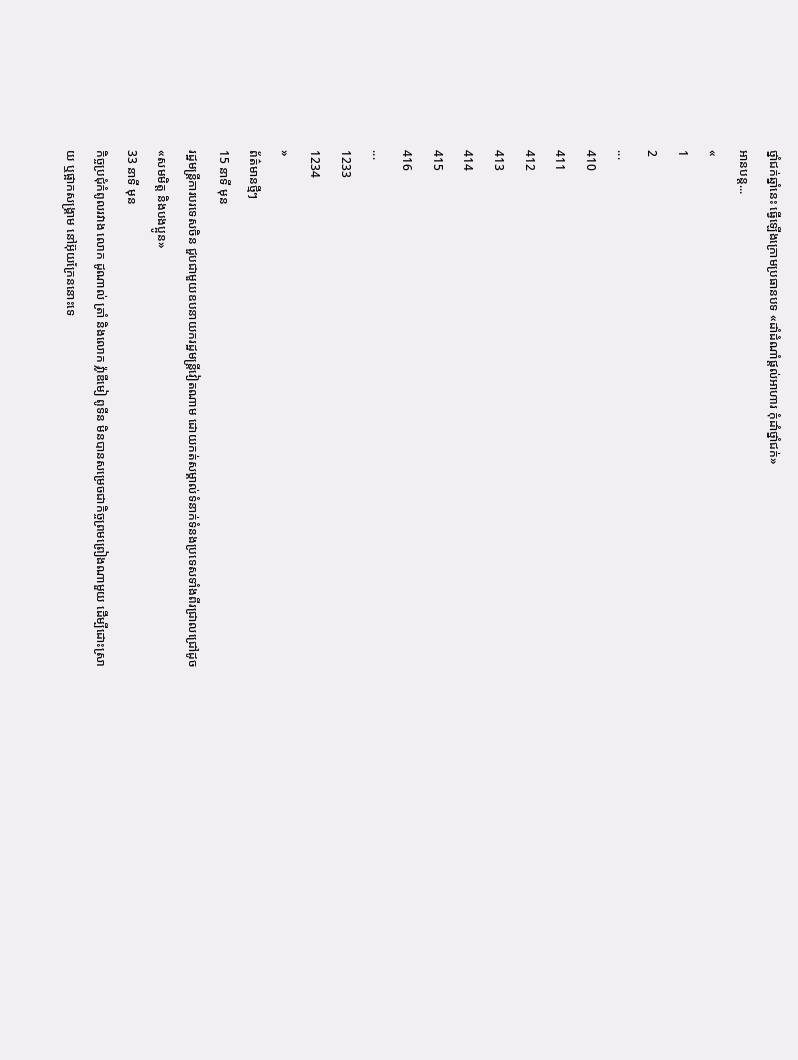ថ្នាំជក់ឆ្នាំនេះ ធ្វើឡើងក្រោមប្រធានបទ «ដាំដំណាំផ្តល់អាហារ កុំដាំថ្នាំជក់»
អានបន្ត...
«
1
2
...
410
411
412
413
414
415
416
...
1233
1234
»
ព័ត៌មានថ្មីៗ
15 នាទី មុន
រដ្ឋមន្ត្រីការបរទេសចិន ជួបជាមួយឧបនាយករដ្ឋមន្ត្រីវៀតណាម ដោយកត់សម្គាល់ទំនាក់ទំនងប្រទេសទាំងពីរជ្រាលជ្រៅដូច «សមមិត្ត និងបងប្អូន»
33 នាទី មុន
កិច្ចប្រជុំកំពូលរវាង លោក ដូណាល់ ត្រាំ និងលោក វ្ល៉ាឌីមៀ ពូទីន មិនបានសម្រេចជាកិច្ចព្រមព្រៀងណាមួយ ដើម្បីដោះស្រាយ ឬផ្អាកសង្គ្រាម នៅអ៊ុយក្រែននោះទេ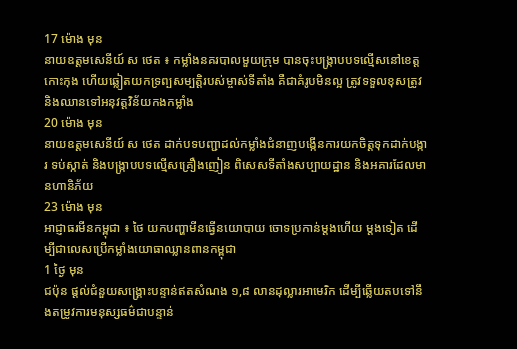17 ម៉ោង មុន
នាយឧត្តមសេនីយ៍ ស ថេត ៖ កម្លាំងនគរបាលមួយក្រុម បានចុះបង្ក្រាបបទល្មើសនៅខេត្តកោះកុង ហើយឆ្លៀតយកទ្រព្បសម្បត្តិរបស់ម្ចាស់ទីតាំង គឺជាគំរូបមិនល្អ ត្រូវទទួលខុសត្រូវ និងឈានទៅអនុវត្តវិន័យកងកម្លាំង
20 ម៉ោង មុន
នាយឧត្តមសេនីយ៍ ស ថេត ដាក់បទបញ្ជាដល់កម្លាំងជំនាញបង្កើនការយកចិត្តទុកដាក់បង្ការ ទប់ស្កាត់ និងបង្ក្រាបបទល្មើសគ្រឿងញៀន ពិសេសទីតាំងសប្បាយដ្ឋាន និងអគារដែលមានហានិភ័យ
23 ម៉ោង មុន
អាជ្ញាធរមីនកម្ពុជា ៖ ថៃ យកបញ្ហាមីនធ្វើនយោបាយ ចោទប្រកាន់ម្តងហើយ ម្តងទៀត ដើម្បីជាលេសប្រើកម្លាំងយោធាឈ្លានពានកម្ពុជា
1 ថ្ងៃ មុន
ជប៉ុន ផ្តល់ជំនួយសង្គ្រោះបន្ទាន់ឥតសំណង ១,៨ លានដុល្លារអាមេរិក ដើម្បីឆ្លើយតបទៅនឹងតម្រូវការមនុស្សធម៌ជាបន្ទាន់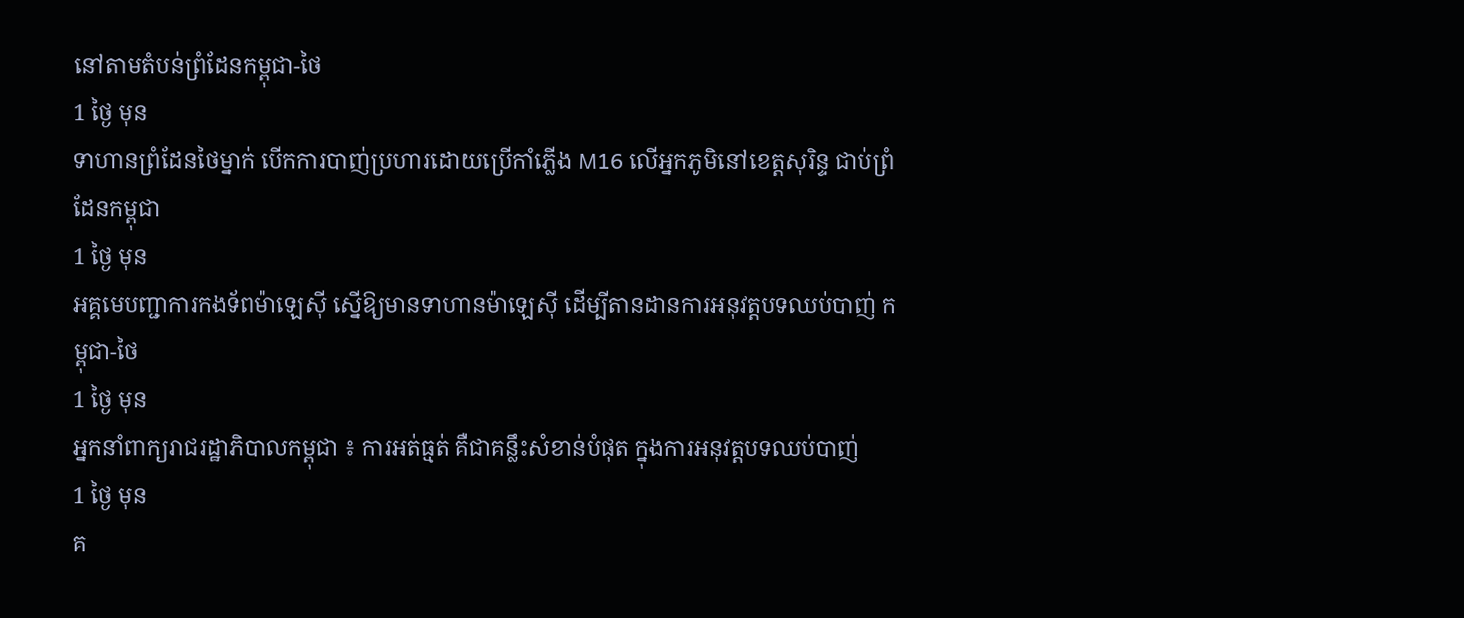នៅតាមតំបន់ព្រំដែនកម្ពុជា-ថៃ
1 ថ្ងៃ មុន
ទាហានព្រំដែនថៃម្នាក់ បើកការបាញ់ប្រហារដោយប្រើកាំភ្លើង M16 លើអ្នកភូមិនៅខេត្តសុរិន្ទ ជាប់ព្រំដែនកម្ពុជា
1 ថ្ងៃ មុន
អគ្គមេបញ្ជាការកងទ័ពម៉ាឡេស៊ី ស្នើឱ្យមានទាហានម៉ាឡេស៊ី ដើម្បីតានដានការអនុវត្តបទឈប់បាញ់ កម្ពុជា-ថៃ
1 ថ្ងៃ មុន
អ្នកនាំពាក្យរាជរដ្ឋាភិបាលកម្ពុជា ៖ ការអត់ធ្មត់ គឺជាគន្លឹះសំខាន់បំផុត ក្នុងការអនុវត្តបទឈប់បាញ់
1 ថ្ងៃ មុន
គ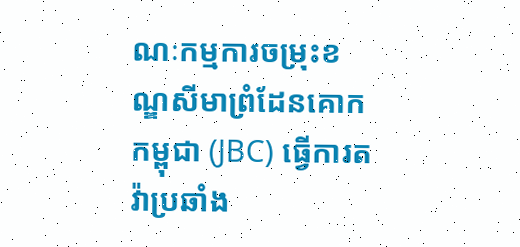ណៈកម្មការចម្រុះខណ្ឌសីមាព្រំដែនគោកកម្ពុជា (JBC) ធ្វើការតវ៉ាប្រឆាំង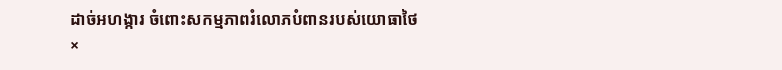ដាច់អហង្ការ ចំពោះសកម្មភាពរំលោភបំពានរបស់យោធាថៃ
×